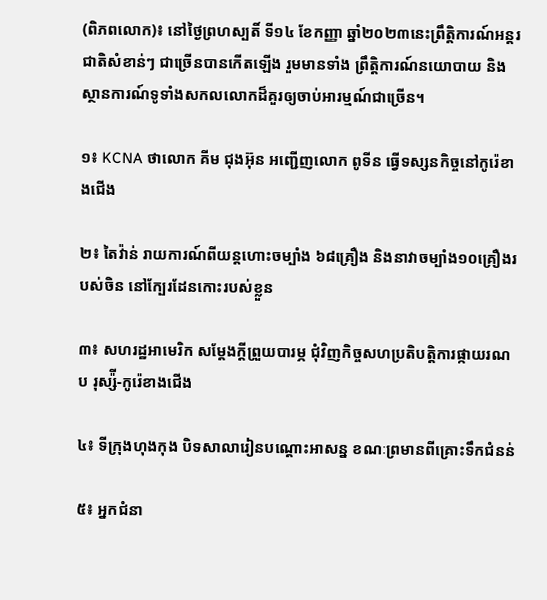(ពិភពលោក)៖ នៅថ្ងៃព្រហស្បតិ៍ ទី១៤ ខែកញ្ញា ឆ្នាំ២០២៣នេះព្រឹត្តិការណ៍អន្តរជាតិសំខាន់ៗ ជាច្រើនបានកើតឡើង រួមមានទាំង ព្រឹត្តិការណ៍នយោបាយ និងស្ថានការណ៍ទូទាំងសកលលោកដ៏គួរឲ្យចាប់អារម្មណ៍ជាច្រើន។

១៖ KCNA ថាលោក គីម ជុងអ៊ុន អញ្ជើញលោក ពូទីន ធ្វើទស្សនកិច្ចនៅកូរ៉េខាងជើង

២៖ តៃវ៉ាន់ រាយការណ៍ពីយន្ដហោះចម្បាំង ៦៨គ្រឿង និងនាវាចម្បាំង១០គ្រឿងរបស់ចិន នៅក្បែរដែនកោះរបស់ខ្លួន

៣៖ សហរដ្ឋអាមេរិក សម្ដែងក្ដីព្រួយបារម្ភ ជុំវិញកិច្ចសហប្រតិបត្តិការផ្កាយរណប រុស្ស៉ី-កូរ៉េខាងជើង

៤៖ ទីក្រុងហុងកុង បិទសាលារៀនបណ្ដោះអាសន្ន ខណៈព្រមានពីគ្រោះទឹកជំនន់

៥៖ អ្នកជំនា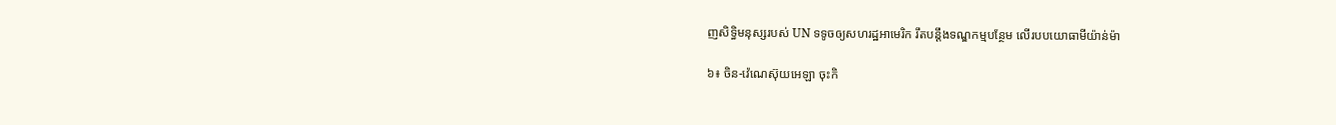ញសិទ្ធិមនុស្សរបស់ UN ទទូចឲ្យសហរដ្ឋអាមេរិក រឹតបន្តឹងទណ្ឌកម្មបន្ថែម លើរបបយោធាមីយ៉ាន់ម៉ា

៦៖ ចិន-វ៉េណេស៊ុយអេឡា ចុះកិ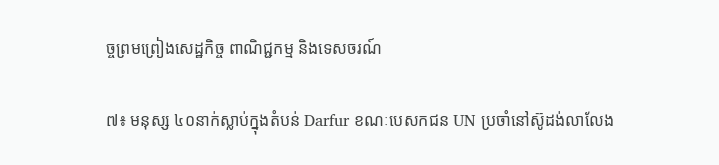ច្ចព្រមព្រៀងសេដ្ឋកិច្ច ពាណិជ្ជកម្ម និងទេសចរណ៍

៧៖ មនុស្ស ៤០នាក់ស្លាប់ក្នុងតំបន់ Darfur ខណៈបេសកជន UN ប្រចាំនៅស៊ូដង់លាលែង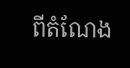ពីតំណែង